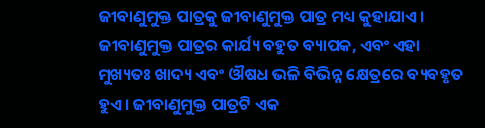ଜୀବାଣୁମୁକ୍ତ ପାତ୍ରକୁ ଜୀବାଣୁମୁକ୍ତ ପାତ୍ର ମଧ୍ୟ କୁହାଯାଏ। ଜୀବାଣୁମୁକ୍ତ ପାତ୍ରର କାର୍ଯ୍ୟ ବହୁତ ବ୍ୟାପକ, ଏବଂ ଏହା ମୁଖ୍ୟତଃ ଖାଦ୍ୟ ଏବଂ ଔଷଧ ଭଳି ବିଭିନ୍ନ କ୍ଷେତ୍ରରେ ବ୍ୟବହୃତ ହୁଏ। ଜୀବାଣୁମୁକ୍ତ ପାତ୍ରଟି ଏକ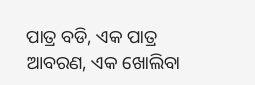ପାତ୍ର ବଡି, ଏକ ପାତ୍ର ଆବରଣ, ଏକ ଖୋଲିବା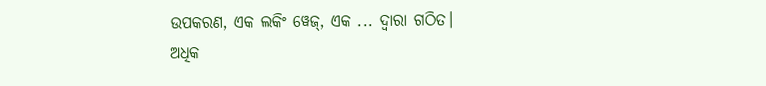ଉପକରଣ, ଏକ ଲକିଂ ୱେଜ୍, ଏକ ... ଦ୍ୱାରା ଗଠିତ।
ଅଧିକ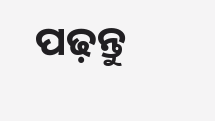ପଢ଼ନ୍ତୁ